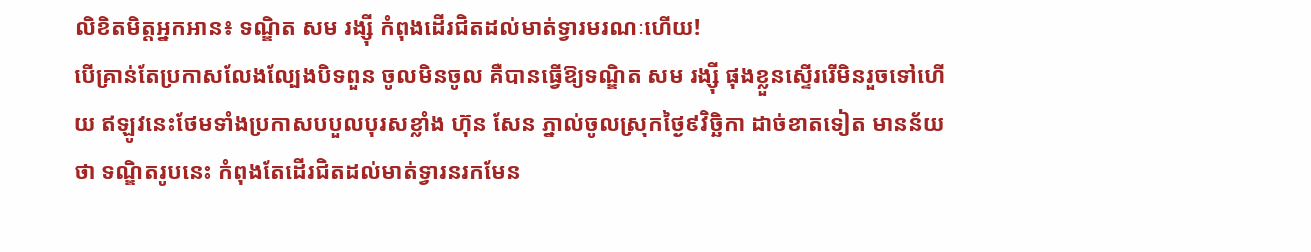លិខិតមិត្តអ្នកអាន៖ ទណ្ឌិត សម រង្ស៊ី កំពុងដើរជិតដល់មាត់ទ្វារមរណៈហើយ!
បើគ្រាន់តែប្រកាសលែងល្បែងបិទពួន ចូលមិនចូល គឺបានធ្វើឱ្យទណ្ឌិត សម រង្ស៊ី ផុងខ្លួនស្ទើររើមិនរួចទៅហើយ ឥឡូវនេះថែមទាំងប្រកាសបបួលបុរសខ្លាំង ហ៊ុន សែន ភ្នាល់ចូលស្រុកថ្ងៃ៩វិច្ឆិកា ដាច់ខាតទៀត មានន័យថា ទណ្ឌិតរូបនេះ កំពុងតែដើរជិតដល់មាត់ទ្វារនរកមែន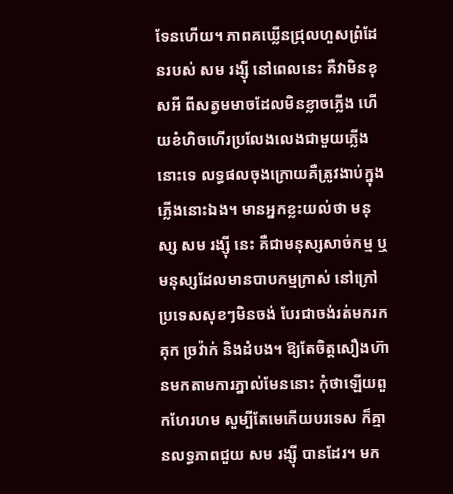ទែនហើយ។ ភាពគឃ្លើនជ្រុលហួសព្រំដែនរបស់ សម រង្ស៊ី នៅពេលនេះ គឺវាមិនខុសអី ពីសត្វមមាចដែលមិនខ្លាចភ្លើង ហើយខំហិចហើរប្រលែងលេងជាមួយភ្លើងនោះទេ លទ្ធផលចុងក្រោយគឺត្រូវងាប់ក្នុងភ្លើងនោះឯង។ មានអ្នកខ្លះយល់ថា មនុស្ស សម រង្ស៊ី នេះ គឺជាមនុស្សសាច់កម្ម ឬមនុស្សដែលមានបាបកម្មក្រាស់ នៅក្រៅប្រទេសសុខៗមិនចង់ បែរជាចង់រត់មករកគុក ច្រវ៉ាក់ និងដំបង។ ឱ្យតែចិត្តសឿងហ៊ានមកតាមការភ្នាល់មែននោះ កុំថាឡើយពួកហែរហម សួម្បីតែមេកើយបរទេស ក៏គ្មានលទ្ធភាពជួយ សម រង្ស៊ី បានដែរ។ មក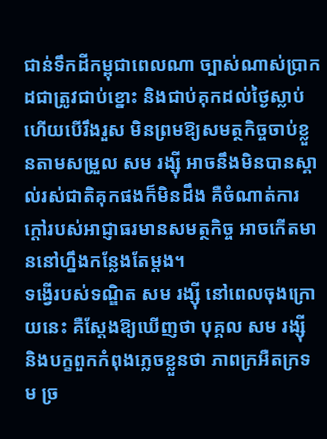ជាន់ទឹកដីកម្ពុជាពេលណា ច្បាស់ណាស់ប្រាកដជាត្រូវជាប់ខ្នោះ និងជាប់គុកដល់ថ្ងៃស្លាប់ ហើយបើរឹងរួស មិនព្រមឱ្យសមត្ថកិច្ចចាប់ខ្លួនតាមសម្រួល សម រង្ស៊ី អាចនឹងមិនបានស្គាល់រស់ជាតិគុកផងក៏មិនដឹង គឺចំណាត់ការក្តៅរបស់អាជ្ញាធរមានសមត្ថកិច្ច អាចកើតមាននៅហ្នឹងកន្លែងតែម្តង។
ទង្វើរបស់ទណ្ឌិត សម រង្ស៊ី នៅពេលចុងក្រោយនេះ គឺស្តែងឱ្យឃើញថា បុគ្គល សម រង្ស៊ី និងបក្ខពួកកំពុងភ្លេចខ្លួនថា ភាពក្រអឺតក្រទម ច្រ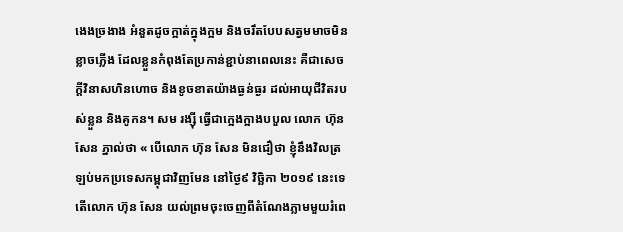ងេងច្រងាង អំនួតដូចក្អាត់ក្នុងក្អម និងចរឹតបែបសត្វមមាចមិនខ្លាចភ្លើង ដែលខ្លួនកំពុងតែប្រកាន់ខ្ជាប់នាពេលនេះ គឺជាសេចក្តីវិនាសហិនហោច និងខូចខាតយ៉ាងធ្ងន់ធ្ងរ ដល់អាយុជីវិតរបស់ខ្លួន និងគូកន។ សម រង្ស៊ី ធ្វើជាក្អេងក្អាងបបួល លោក ហ៊ុន សែន ភ្នាល់ថា « បើលោក ហ៊ុន សែន មិនជឿថា ខ្ញុំនឹងវិលត្រឡប់មកប្រទេសកម្ពុជាវិញមែន នៅថ្ងៃ៩ វិច្ឆិកា ២០១៩ នេះទេ តើលោក ហ៊ុន សែន យល់ព្រមចុះចេញពីតំណែងភ្លាមមួយរំពេ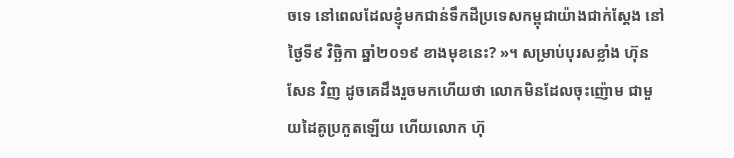ចទេ នៅពេលដែលខ្ញុំមកជាន់ទឹកដីប្រទេសកម្ពុជាយ៉ាងជាក់ស្តែង នៅថ្ងៃទី៩ វិច្ឆិកា ឆ្នាំ២០១៩ ខាងមុខនេះ? »។ សម្រាប់បុរសខ្លាំង ហ៊ុន សែន វិញ ដូចគេដឹងរួចមកហើយថា លោកមិនដែលចុះញ៉ោម ជាមួយដៃគូប្រកួតឡើយ ហើយលោក ហ៊ុ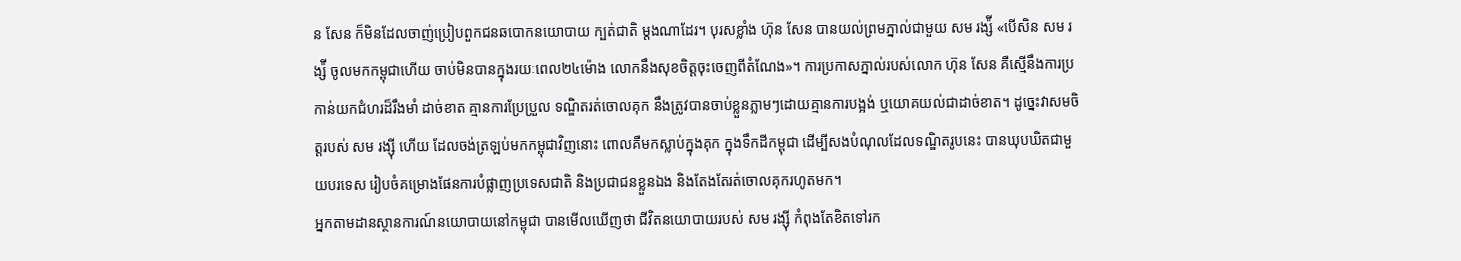ន សែន ក៏មិនដែលចាញ់ប្រៀបពួកជនឆបោកនយោបាយ ក្បត់ជាតិ ម្តងណាដែរ។ បុរសខ្លាំង ហ៊ុន សែន បានយល់ព្រមភ្នាល់ជាមួយ សម រង្ស៉ី «បើសិន សម រង្ស៉ី ចូលមកកម្ពុជាហើយ ចាប់មិនបានក្នុងរយៈពេល២៤ម៉ោង លោកនឹងសុខចិត្តចុះចេញពីតំណែង»។ ការប្រកាសភ្នាល់របស់លោក ហ៊ុន សែន គឺស្មើនឹងការប្រកាន់យកជំហរដ៏រឹងមាំ ដាច់ខាត គ្មានការប្រែប្រួល ទណ្ឌិតរត់ចោលគុក នឹងត្រូវបានចាប់ខ្លួនភ្លាមៗដោយគ្មានការបង្អង់ ឬយោគយល់ជាដាច់ខាត។ ដូច្នេះវាសមចិត្តរបស់ សម រង្ស៊ី ហើយ ដែលចង់ត្រឡប់មកកម្ពុជាវិញនោះ ពោលគឺមកស្លាប់ក្នុងគុក ក្នុងទឹកដីកម្ពុជា ដើម្បីសងបំណុលដែលទណ្ឌិតរូបនេះ បានឃុបឃិតជាមួយបរទេស រៀបចំគម្រោងផែនការបំផ្លាញប្រទេសជាតិ និងប្រជាជនខ្លួនឯង និងតែងតែរត់ចោលគុករហូតមក។
អ្នកតាមដានស្ថានការណ៍នយោបាយនៅកម្ពុជា បានមើលឃើញថា ជីវិតនយោបាយរបស់ សម រង្ស៊ី កំពុងតែខិតទៅរក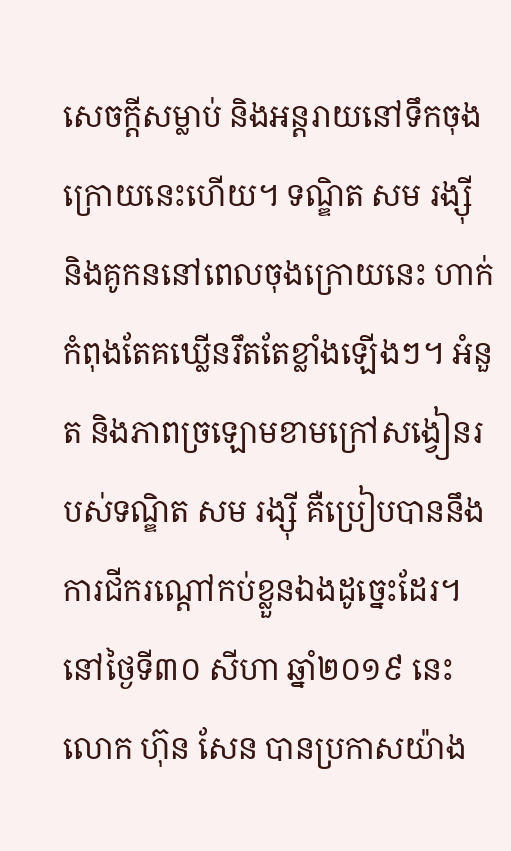សេចក្តីសម្លាប់ និងអន្តរាយនៅទឹកចុងក្រោយនេះហើយ។ ទណ្ឌិត សម រង្ស៊ី និងគូកននៅពេលចុងក្រោយនេះ ហាក់កំពុងតែគឃ្លើនរឹតតែខ្លាំងឡើងៗ។ អំនួត និងភាពច្រឡោមខាមក្រៅសង្វៀនរបស់ទណ្ឌិត សម រង្ស៊ី គឺប្រៀបបាននឹងការជីករណ្តៅកប់ខ្លួនឯងដូច្នេះដែរ។ នៅថ្ងៃទី៣០ សីហា ឆ្នាំ២០១៩ នេះ លោក ហ៊ុន សែន បានប្រកាសយ៉ាង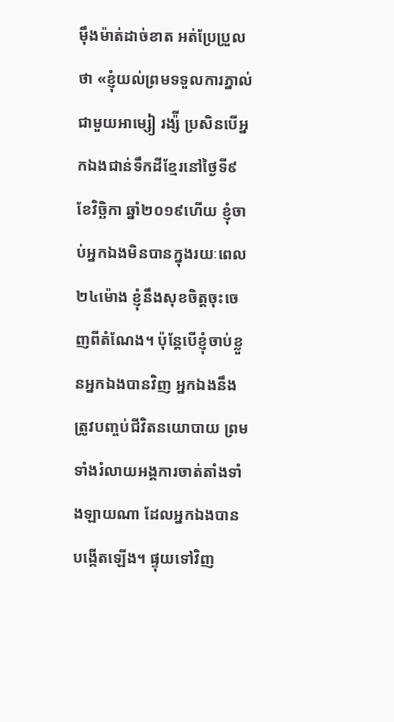ម៉ឹងម៉ាត់ដាច់ខាត អត់ប្រែប្រួលថា «ខ្ញុំយល់ព្រមទទួលការភ្នាល់ជាមួយអាម្សៀ រង្ស៉ី ប្រសិនបើអ្នកឯងជាន់ទឹកដីខ្មែរនៅថ្ងៃទី៩ ខែវិច្ឆិកា ឆ្នាំ២០១៩ហើយ ខ្ញុំចាប់អ្នកឯងមិនបានក្នុងរយៈពេល២៤ម៉ោង ខ្ញុំនឹងសុខចិត្តចុះចេញពីតំណែង។ ប៉ុន្តែបើខ្ញុំចាប់ខ្លួនអ្នកឯងបានវិញ អ្នកឯងនឹងត្រូវបញ្ចប់ជីវិតនយោបាយ ព្រមទាំងរំលាយអង្គការចាត់តាំងទាំងឡាយណា ដែលអ្នកឯងបានបង្កើតឡើង។ ផ្ទុយទៅវិញ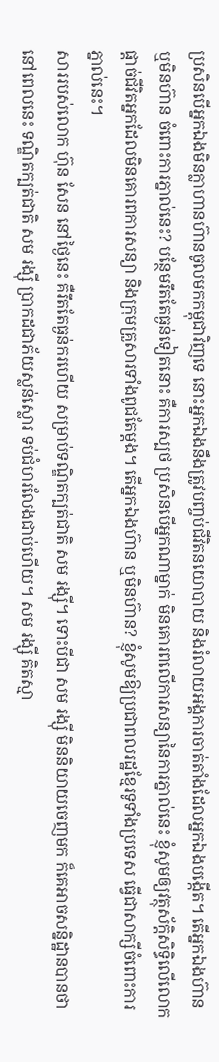ប្រសិនបើអ្នកឯងមិនក្លាហានហ៊ានចូលមកកម្ពុជាវិញទេ នោះអ្នកឯងនឹងត្រូវបញ្ចប់ជីវិតនយោបាយ និងរំលាយអង្គការចាត់តាំងដែលអ្នកឯងបង្កើត។ តើអ្នកឯងហ៊ាន ឬមិនហ៊ាន ចំពោះការភ្នាល់នេះ? បន្ថែមរឹតតែធ្ងន់ទៀតនោះ គឺការស្បថ ប្រសិនបើអ្នកណាម្នាក់ មិនគោរពលើការសន្យានៃការភ្នាល់នេះ ខ្ញុំសូមឲ្យវត្ថុស័ក្តិសិទ្ធិលើលោក ផ្តាច់ជីវិតអ្នកដែលមិនគោរពការសន្យា និងក្រុមគ្រួសារទាំងពូជតែម្តង។ តើអ្នកឯងហ៊ាន ឬមិនហ៊ាន? ខ្ញុំសូមឱ្យប្រជាពលរដ្ឋខ្មែរទូទាំងប្រទេស ធ្វើជាសាក្សីចំពោះការភ្នាល់នេះ។
សាររបស់លោក ហ៊ុន សែន នៅថ្ងៃនេះ គឺរឹតតែធ្ងន់ករហើយ សម្រាប់ទណ្ឌិតក្បត់ជាតិ សម រង្ស៊ី។ ទោះបីជា សម រង្ស៊ី មិននិយាយចេញមក ក៏គេអាចសន្និដ្ឋានបានថា នៅពេលនេះ ទណ្ឌិតក្បត់ជាតិ សម រង្ស៊ី ប្រាកដជាភ័យស្លន់ស្លោរ ទប់ជំហរលែងជាប់ហើយ។ សម រង្ស៊ី គិតស្មា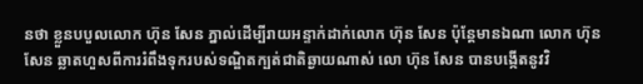នថា ខ្លួនបបួលលោក ហ៊ុន សែន ភ្នាល់ដើម្បីរាយអន្ទាក់ដាក់លោក ហ៊ុន សែន ប៉ុន្តែមានឯណា លោក ហ៊ុន សែន ឆ្លាតហួសពីការរំពឹងទុករបស់ទណ្ឌិតក្បត់ជាតិឆ្ងាយណាស់ លោ ហ៊ុន សែន បានបង្កើតនូវវិ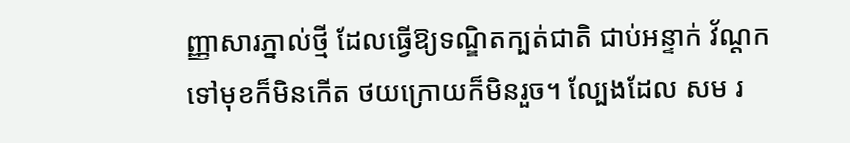ញ្ញាសារភ្នាល់ថ្មី ដែលធ្វើឱ្យទណ្ឌិតក្បត់ជាតិ ជាប់អន្ទាក់ វ័ណ្តក ទៅមុខក៏មិនកើត ថយក្រោយក៏មិនរួច។ ល្បែងដែល សម រ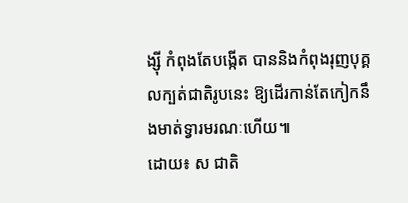ង្ស៊ី កំពុងតែបង្កើត បាននិងកំពុងរុញបុគ្គលក្បត់ជាតិរូបនេះ ឱ្យដើរកាន់តែកៀកនឹងមាត់ទ្វារមរណៈហើយ៕
ដោយ៖ ស ជាតិ